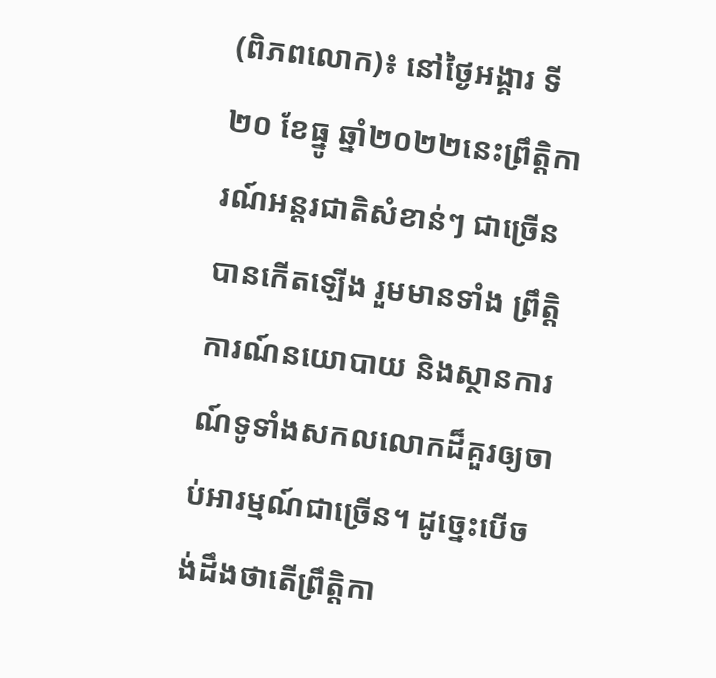(ពិភពលោក)៖ នៅថ្ងៃអង្គារ ទី២០ ខែធ្នូ ឆ្នាំ២០២២នេះព្រឹត្តិការណ៍អន្តរជាតិសំខាន់ៗ ជាច្រើនបានកើតឡើង រួមមានទាំង ព្រឹត្តិការណ៍នយោបាយ និងស្ថានការណ៍ទូទាំងសកលលោកដ៏គួរឲ្យចាប់អារម្មណ៍ជាច្រើន។ ដូច្នេះបើចង់ដឹងថាតើព្រឹត្តិកា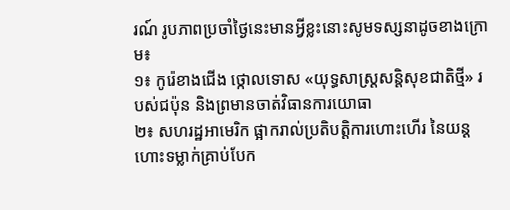រណ៍ រូបភាពប្រចាំថ្ងៃនេះមានអ្វីខ្លះនោះសូមទស្សនាដូចខាងក្រោម៖
១៖ កូរ៉េខាងជើង ថ្កោលទោស «យុទ្ធសាស្ត្រសន្តិសុខជាតិថ្មី» របស់ជប៉ុន និងព្រមានចាត់វិធានការយោធា
២៖ សហរដ្ឋអាមេរិក ផ្អាករាល់ប្រតិបត្តិការហោះហើរ នៃយន្ដហោះទម្លាក់គ្រាប់បែក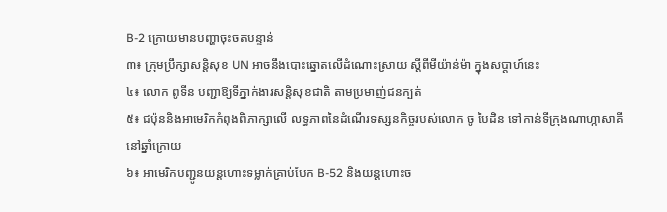B-2 ក្រោយមានបញ្ហាចុះចតបន្ទាន់
៣៖ ក្រុមប្រឹក្សាសន្តិសុខ UN អាចនឹងបោះឆ្នោតលើដំណោះស្រាយ ស្ដីពីមីយ៉ាន់ម៉ា ក្នុងសប្តាហ៍នេះ
៤៖ លោក ពូទីន បញ្ជាឱ្យទីភ្នាក់ងារសន្តិសុខជាតិ តាមប្រមាញ់ជនក្បត់
៥៖ ជប៉ុននិងអាមេរិកកំពុងពិភាក្សាលើ លទ្ធភាពនៃដំណើរទស្សនកិច្ចរបស់លោក ចូ បៃដិន ទៅកាន់ទីក្រុងណាហ្កាសាគី នៅឆ្នាំក្រោយ
៦៖ អាមេរិកបញ្ជូនយន្តហោះទម្លាក់គ្រាប់បែក B-52 និងយន្តហោះច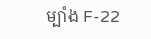ម្បាំង F-22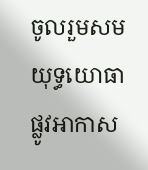ចូលរួមសមយុទ្ធយោធាផ្លូវអាកាស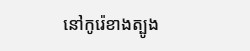នៅកូរ៉េខាងត្បូង